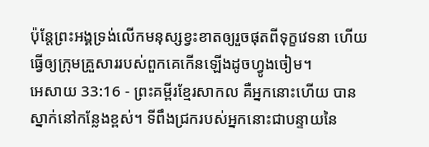ប៉ុន្តែព្រះអង្គទ្រង់លើកមនុស្សខ្វះខាតឲ្យរួចផុតពីទុក្ខវេទនា ហើយធ្វើឲ្យក្រុមគ្រួសាររបស់ពួកគេកើនឡើងដូចហ្វូងចៀម។
អេសាយ 33:16 - ព្រះគម្ពីរខ្មែរសាកល គឺអ្នកនោះហើយ បានស្នាក់នៅកន្លែងខ្ពស់។ ទីពឹងជ្រករបស់អ្នកនោះជាបន្ទាយនៃ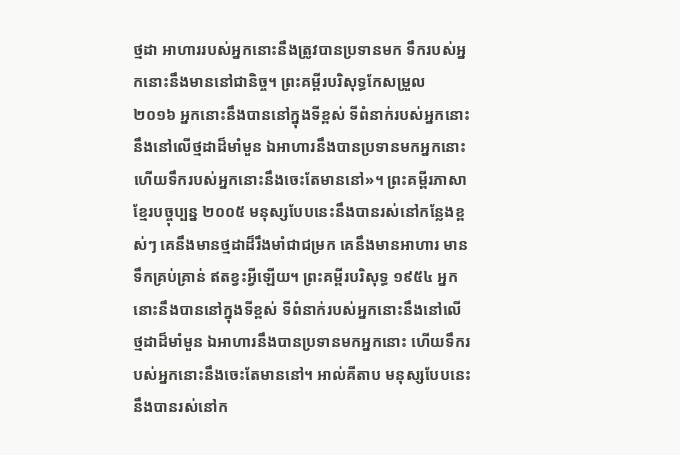ថ្មដា អាហាររបស់អ្នកនោះនឹងត្រូវបានប្រទានមក ទឹករបស់អ្នកនោះនឹងមាននៅជានិច្ច។ ព្រះគម្ពីរបរិសុទ្ធកែសម្រួល ២០១៦ អ្នកនោះនឹងបាននៅក្នុងទីខ្ពស់ ទីពំនាក់របស់អ្នកនោះនឹងនៅលើថ្មដាដ៏មាំមួន ឯអាហារនឹងបានប្រទានមកអ្នកនោះ ហើយទឹករបស់អ្នកនោះនឹងចេះតែមាននៅ»។ ព្រះគម្ពីរភាសាខ្មែរបច្ចុប្បន្ន ២០០៥ មនុស្សបែបនេះនឹងបានរស់នៅកន្លែងខ្ពស់ៗ គេនឹងមានថ្មដាដ៏រឹងមាំជាជម្រក គេនឹងមានអាហារ មានទឹកគ្រប់គ្រាន់ ឥតខ្វះអ្វីឡើយ។ ព្រះគម្ពីរបរិសុទ្ធ ១៩៥៤ អ្នកនោះនឹងបាននៅក្នុងទីខ្ពស់ ទីពំនាក់របស់អ្នកនោះនឹងនៅលើថ្មដាដ៏មាំមួន ឯអាហារនឹងបានប្រទានមកអ្នកនោះ ហើយទឹករបស់អ្នកនោះនឹងចេះតែមាននៅ។ អាល់គីតាប មនុស្សបែបនេះនឹងបានរស់នៅក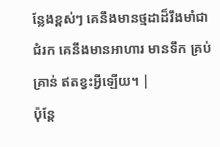ន្លែងខ្ពស់ៗ គេនឹងមានថ្មដាដ៏រឹងមាំជាជំរក គេនឹងមានអាហារ មានទឹក គ្រប់គ្រាន់ ឥតខ្វះអ្វីឡើយ។ |
ប៉ុន្តែ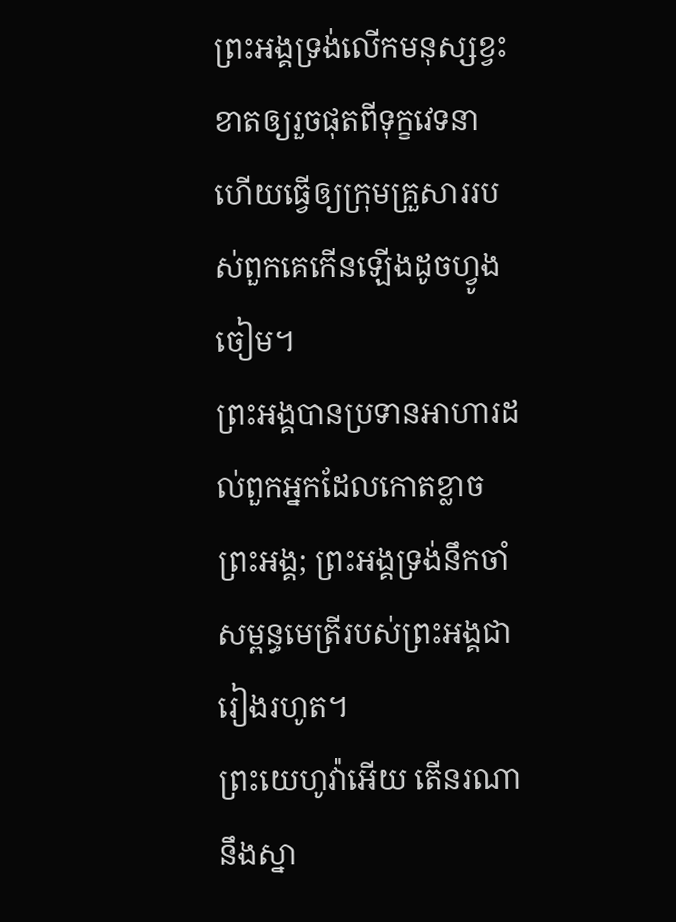ព្រះអង្គទ្រង់លើកមនុស្សខ្វះខាតឲ្យរួចផុតពីទុក្ខវេទនា ហើយធ្វើឲ្យក្រុមគ្រួសាររបស់ពួកគេកើនឡើងដូចហ្វូងចៀម។
ព្រះអង្គបានប្រទានអាហារដល់ពួកអ្នកដែលកោតខ្លាចព្រះអង្គ; ព្រះអង្គទ្រង់នឹកចាំសម្ពន្ធមេត្រីរបស់ព្រះអង្គជារៀងរហូត។
ព្រះយេហូវ៉ាអើយ តើនរណានឹងស្នា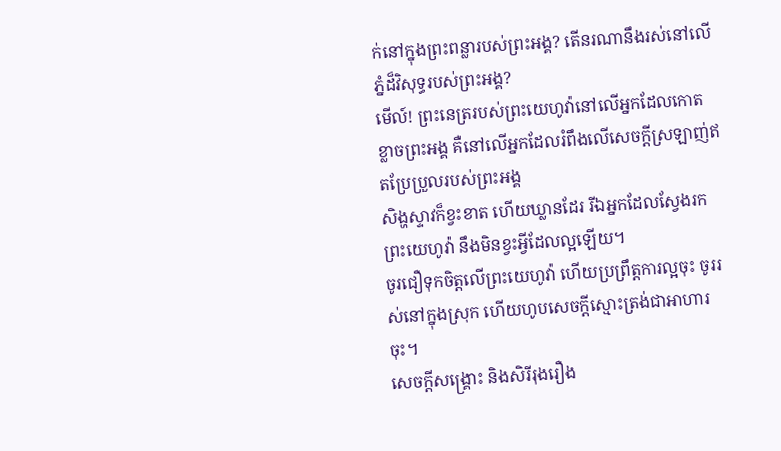ក់នៅក្នុងព្រះពន្លារបស់ព្រះអង្គ? តើនរណានឹងរស់នៅលើភ្នំដ៏វិសុទ្ធរបស់ព្រះអង្គ?
មើល៍! ព្រះនេត្ររបស់ព្រះយេហូវ៉ានៅលើអ្នកដែលកោតខ្លាចព្រះអង្គ គឺនៅលើអ្នកដែលរំពឹងលើសេចក្ដីស្រឡាញ់ឥតប្រែប្រួលរបស់ព្រះអង្គ
សិង្ហស្ទាវក៏ខ្វះខាត ហើយឃ្លានដែរ រីឯអ្នកដែលស្វែងរកព្រះយេហូវ៉ា នឹងមិនខ្វះអ្វីដែលល្អឡើយ។
ចូរជឿទុកចិត្តលើព្រះយេហូវ៉ា ហើយប្រព្រឹត្តការល្អចុះ ចូររស់នៅក្នុងស្រុក ហើយហូបសេចក្ដីស្មោះត្រង់ជាអាហារចុះ។
សេចក្ដីសង្គ្រោះ និងសិរីរុងរឿង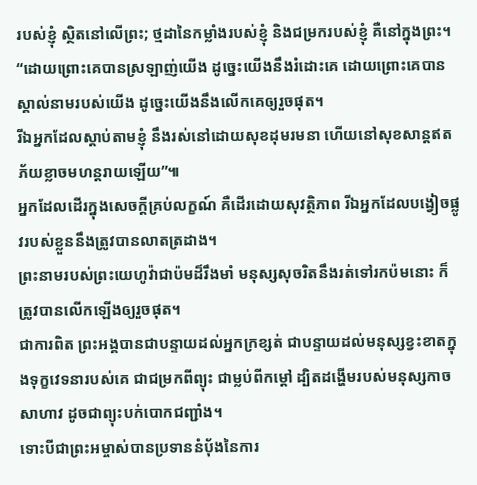របស់ខ្ញុំ ស្ថិតនៅលើព្រះ; ថ្មដានៃកម្លាំងរបស់ខ្ញុំ និងជម្រករបស់ខ្ញុំ គឺនៅក្នុងព្រះ។
“ដោយព្រោះគេបានស្រឡាញ់យើង ដូច្នេះយើងនឹងរំដោះគេ ដោយព្រោះគេបានស្គាល់នាមរបស់យើង ដូច្នេះយើងនឹងលើកគេឲ្យរួចផុត។
រីឯអ្នកដែលស្ដាប់តាមខ្ញុំ នឹងរស់នៅដោយសុខដុមរមនា ហើយនៅសុខសាន្តឥតភ័យខ្លាចមហន្តរាយឡើយ”៕
អ្នកដែលដើរក្នុងសេចក្ដីគ្រប់លក្ខណ៍ គឺដើរដោយសុវត្ថិភាព រីឯអ្នកដែលបង្វៀចផ្លូវរបស់ខ្លួននឹងត្រូវបានលាតត្រដាង។
ព្រះនាមរបស់ព្រះយេហូវ៉ាជាប៉មដ៏រឹងមាំ មនុស្សសុចរិតនឹងរត់ទៅរកប៉មនោះ ក៏ត្រូវបានលើកឡើងឲ្យរួចផុត។
ជាការពិត ព្រះអង្គបានជាបន្ទាយដល់អ្នកក្រខ្សត់ ជាបន្ទាយដល់មនុស្សខ្វះខាតក្នុងទុក្ខវេទនារបស់គេ ជាជម្រកពីព្យុះ ជាម្លប់ពីកម្ដៅ ដ្បិតដង្ហើមរបស់មនុស្សកាចសាហាវ ដូចជាព្យុះបក់បោកជញ្ជាំង។
ទោះបីជាព្រះអម្ចាស់បានប្រទាននំប៉័ងនៃការ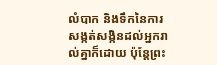លំបាក និងទឹកនៃការសង្កត់សង្កិនដល់អ្នករាល់គ្នាក៏ដោយ ប៉ុន្តែព្រះ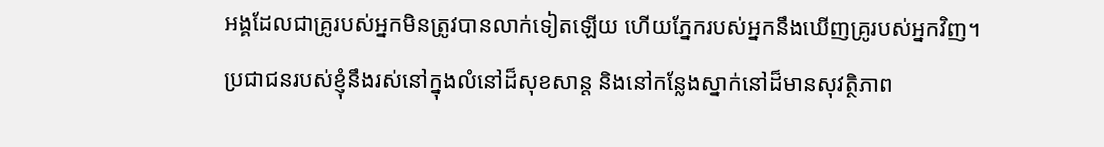អង្គដែលជាគ្រូរបស់អ្នកមិនត្រូវបានលាក់ទៀតឡើយ ហើយភ្នែករបស់អ្នកនឹងឃើញគ្រូរបស់អ្នកវិញ។
ប្រជាជនរបស់ខ្ញុំនឹងរស់នៅក្នុងលំនៅដ៏សុខសាន្ត និងនៅកន្លែងស្នាក់នៅដ៏មានសុវត្ថិភាព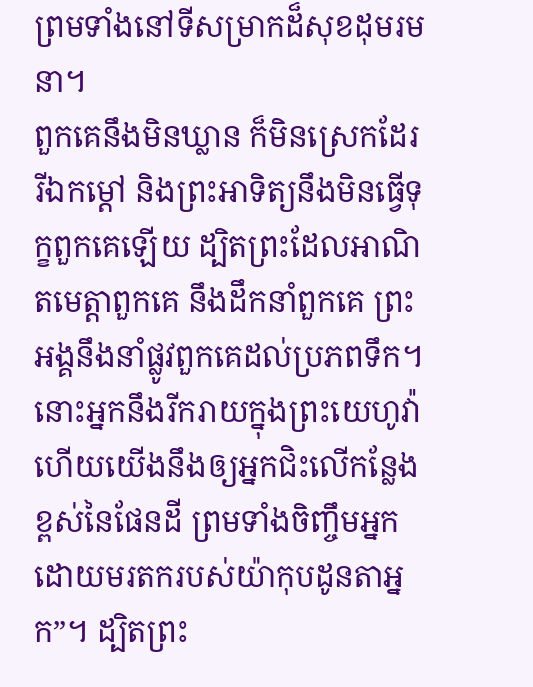ព្រមទាំងនៅទីសម្រាកដ៏សុខដុមរមនា។
ពួកគេនឹងមិនឃ្លាន ក៏មិនស្រេកដែរ រីឯកម្ដៅ និងព្រះអាទិត្យនឹងមិនធ្វើទុក្ខពួកគេឡើយ ដ្បិតព្រះដែលអាណិតមេត្តាពួកគេ នឹងដឹកនាំពួកគេ ព្រះអង្គនឹងនាំផ្លូវពួកគេដល់ប្រភពទឹក។
នោះអ្នកនឹងរីករាយក្នុងព្រះយេហូវ៉ា ហើយយើងនឹងឲ្យអ្នកជិះលើកន្លែងខ្ពស់នៃផែនដី ព្រមទាំងចិញ្ចឹមអ្នកដោយមរតករបស់យ៉ាកុបដូនតាអ្នក”។ ដ្បិតព្រះ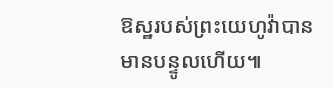ឱស្ឋរបស់ព្រះយេហូវ៉ាបានមានបន្ទូលហើយ៕